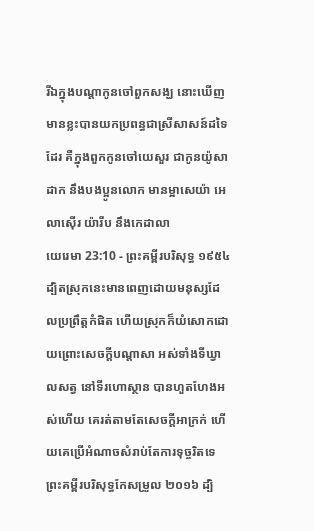រីឯក្នុងបណ្តាកូនចៅពួកសង្ឃ នោះឃើញមានខ្លះបានយកប្រពន្ធជាស្រីសាសន៍ដទៃដែរ គឺក្នុងពួកកូនចៅយេសួរ ជាកូនយ៉ូសាដាក នឹងបងប្អូនលោក មានម្អាសេយ៉ា អេលាស៊ើរ យ៉ារីប នឹងកេដាលា
យេរេមា 23:10 - ព្រះគម្ពីរបរិសុទ្ធ ១៩៥៤ ដ្បិតស្រុកនេះមានពេញដោយមនុស្សដែលប្រព្រឹត្តកំផិត ហើយស្រុកក៏យំសោកដោយព្រោះសេចក្ដីបណ្តាសា អស់ទាំងទីឃ្វាលសត្វ នៅទីរហោស្ថាន បានហួតហែងអស់ហើយ គេរត់តាមតែសេចក្ដីអាក្រក់ ហើយគេប្រើអំណាចសំរាប់តែការទុច្ចរិតទេ ព្រះគម្ពីរបរិសុទ្ធកែសម្រួល ២០១៦ ដ្បិ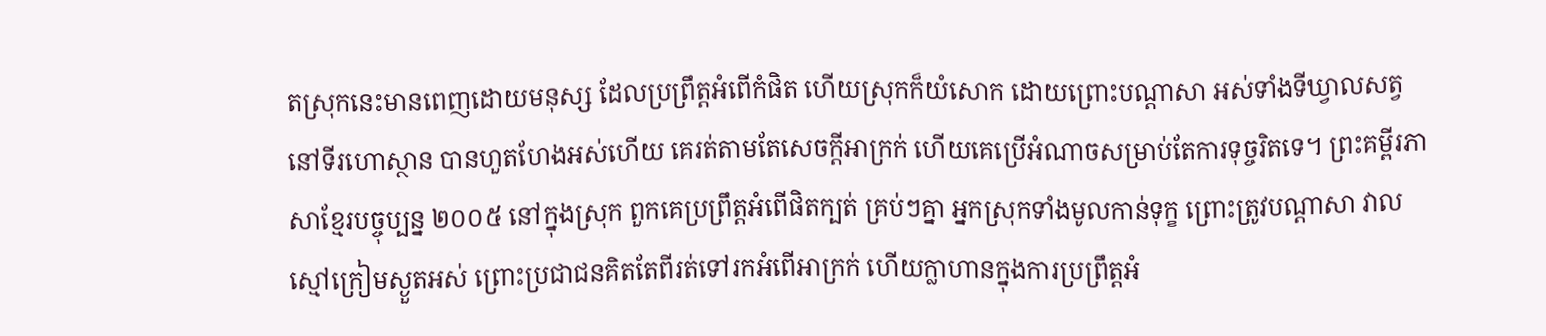តស្រុកនេះមានពេញដោយមនុស្ស ដែលប្រព្រឹត្តអំពើកំផិត ហើយស្រុកក៏យំសោក ដោយព្រោះបណ្ដាសា អស់ទាំងទីឃ្វាលសត្វនៅទីរហោស្ថាន បានហួតហែងអស់ហើយ គេរត់តាមតែសេចក្ដីអាក្រក់ ហើយគេប្រើអំណាចសម្រាប់តែការទុច្ចរិតទេ។ ព្រះគម្ពីរភាសាខ្មែរបច្ចុប្បន្ន ២០០៥ នៅក្នុងស្រុក ពួកគេប្រព្រឹត្តអំពើផិតក្បត់ គ្រប់ៗគ្នា អ្នកស្រុកទាំងមូលកាន់ទុក្ខ ព្រោះត្រូវបណ្ដាសា វាលស្មៅក្រៀមស្ងួតអស់ ព្រោះប្រជាជនគិតតែពីរត់ទៅរកអំពើអាក្រក់ ហើយក្លាហានក្នុងការប្រព្រឹត្តអំ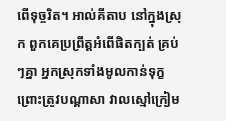ពើទុច្ចរិត។ អាល់គីតាប នៅក្នុងស្រុក ពួកគេប្រព្រឹត្តអំពើផិតក្បត់ គ្រប់ៗគ្នា អ្នកស្រុកទាំងមូលកាន់ទុក្ខ ព្រោះត្រូវបណ្ដាសា វាលស្មៅក្រៀម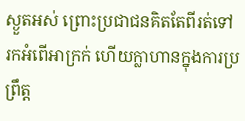ស្ងួតអស់ ព្រោះប្រជាជនគិតតែពីរត់ទៅរកអំពើអាក្រក់ ហើយក្លាហានក្នុងការប្រព្រឹត្ត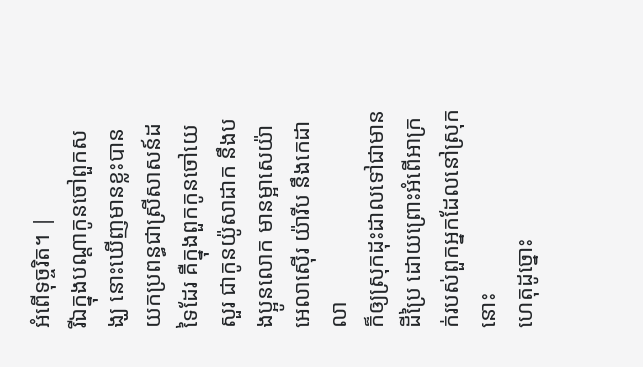អំពើទុច្ចរិត។ |
រីឯក្នុងបណ្តាកូនចៅពួកសង្ឃ នោះឃើញមានខ្លះបានយកប្រពន្ធជាស្រីសាសន៍ដទៃដែរ គឺក្នុងពួកកូនចៅយេសួរ ជាកូនយ៉ូសាដាក នឹងបងប្អូនលោក មានម្អាសេយ៉ា អេលាស៊ើរ យ៉ារីប នឹងកេដាលា
ក៏ឲ្យស្រុកដុះដាលទៅជាមានដីប្រៃ ដោយព្រោះអំពើអាក្រក់របស់ពួកអ្នកដែលនៅស្រុកនោះ
ហេតុដូច្នោះ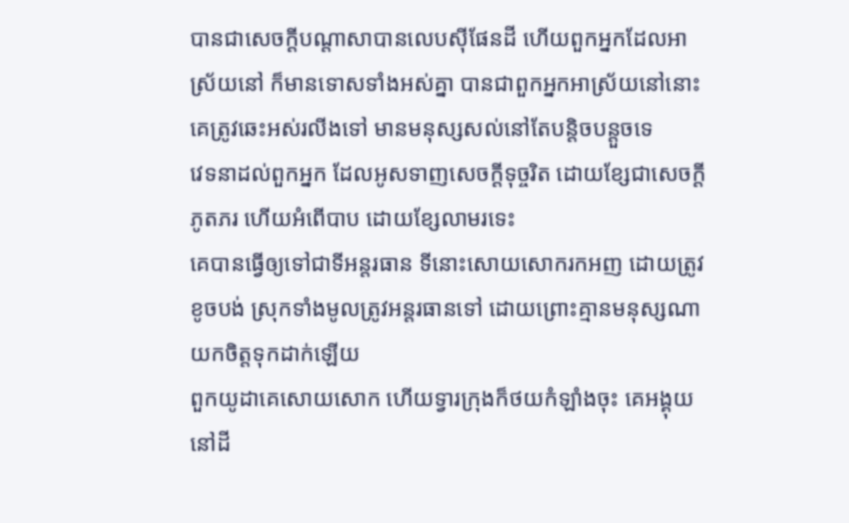បានជាសេចក្ដីបណ្តាសាបានលេបស៊ីផែនដី ហើយពួកអ្នកដែលអាស្រ័យនៅ ក៏មានទោសទាំងអស់គ្នា បានជាពួកអ្នកអាស្រ័យនៅនោះ គេត្រូវឆេះអស់រលីងទៅ មានមនុស្សសល់នៅតែបន្តិចបន្តួចទេ
វេទនាដល់ពួកអ្នក ដែលអូសទាញសេចក្ដីទុច្ចរិត ដោយខ្សែជាសេចក្ដីភូតភរ ហើយអំពើបាប ដោយខ្សែលាមរទេះ
គេបានធ្វើឲ្យទៅជាទីអន្តរធាន ទីនោះសោយសោករកអញ ដោយត្រូវខូចបង់ ស្រុកទាំងមូលត្រូវអន្តរធានទៅ ដោយព្រោះគ្មានមនុស្សណាយកចិត្តទុកដាក់ឡើយ
ពួកយូដាគេសោយសោក ហើយទ្វារក្រុងក៏ថយកំឡាំងចុះ គេអង្គុយនៅដី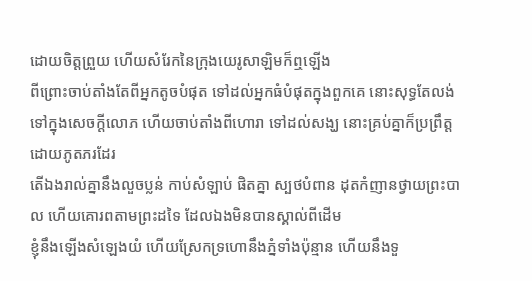ដោយចិត្តព្រួយ ហើយសំរែកនៃក្រុងយេរូសាឡិមក៏ឮឡើង
ពីព្រោះចាប់តាំងតែពីអ្នកតូចបំផុត ទៅដល់អ្នកធំបំផុតក្នុងពួកគេ នោះសុទ្ធតែលង់ទៅក្នុងសេចក្ដីលោភ ហើយចាប់តាំងពីហោរា ទៅដល់សង្ឃ នោះគ្រប់គ្នាក៏ប្រព្រឹត្តដោយភូតភរដែរ
តើឯងរាល់គ្នានឹងលួចប្លន់ កាប់សំឡាប់ ផិតគ្នា ស្បថបំពាន ដុតកំញានថ្វាយព្រះបាល ហើយគោរពតាមព្រះដទៃ ដែលឯងមិនបានស្គាល់ពីដើម
ខ្ញុំនឹងឡើងសំឡេងយំ ហើយស្រែកទ្រហោនឹងភ្នំទាំងប៉ុន្មាន ហើយនឹងទួ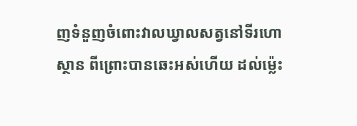ញទំនួញចំពោះវាលឃ្វាលសត្វនៅទីរហោស្ថាន ពីព្រោះបានឆេះអស់ហើយ ដល់ម៉្លេះ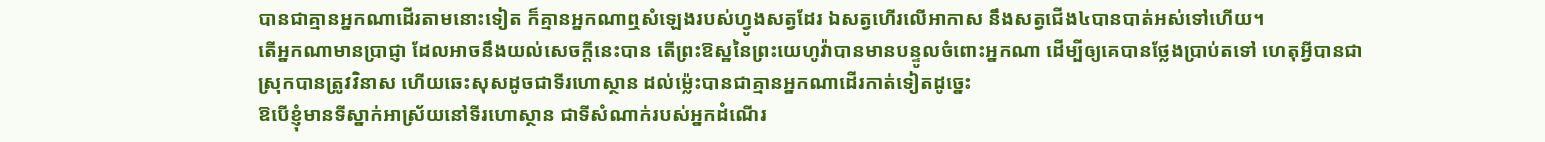បានជាគ្មានអ្នកណាដើរតាមនោះទៀត ក៏គ្មានអ្នកណាឮសំឡេងរបស់ហ្វូងសត្វដែរ ឯសត្វហើរលើអាកាស នឹងសត្វជើង៤បានបាត់អស់ទៅហើយ។
តើអ្នកណាមានប្រាជ្ញា ដែលអាចនឹងយល់សេចក្ដីនេះបាន តើព្រះឱស្ឋនៃព្រះយេហូវ៉ាបានមានបន្ទូលចំពោះអ្នកណា ដើម្បីឲ្យគេបានថ្លែងប្រាប់តទៅ ហេតុអ្វីបានជាស្រុកបានត្រូវវិនាស ហើយឆេះសុសដូចជាទីរហោស្ថាន ដល់ម៉្លេះបានជាគ្មានអ្នកណាដើរកាត់ទៀតដូច្នេះ
ឱបើខ្ញុំមានទីស្នាក់អាស្រ័យនៅទីរហោស្ថាន ជាទីសំណាក់របស់អ្នកដំណើរ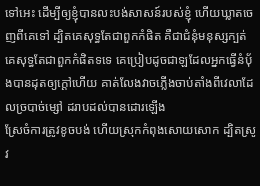ទៅអេះ ដើម្បីឲ្យខ្ញុំបានលះបង់សាសន៍របស់ខ្ញុំ ហើយឃ្លាតចេញពីគេទៅ ដ្បិតគេសុទ្ធតែជាពួកកំផិត គឺជាជំនុំមនុស្សក្បត់
គេសុទ្ធតែជាពួកកំផិតទទេ គេប្រៀបដូចជាឡដែលអ្នកធ្វើនំបុ័ងបានដុតឲ្យក្តៅហើយ គាត់លែងវាចភ្លើងចាប់តាំងពីវេលាដែលច្របាច់ម្សៅ ដរាបដល់បានដោរឡើង
ស្រែចំការត្រូវខូចបង់ ហើយស្រុកកំពុងសោយសោក ដ្បិតស្រូវ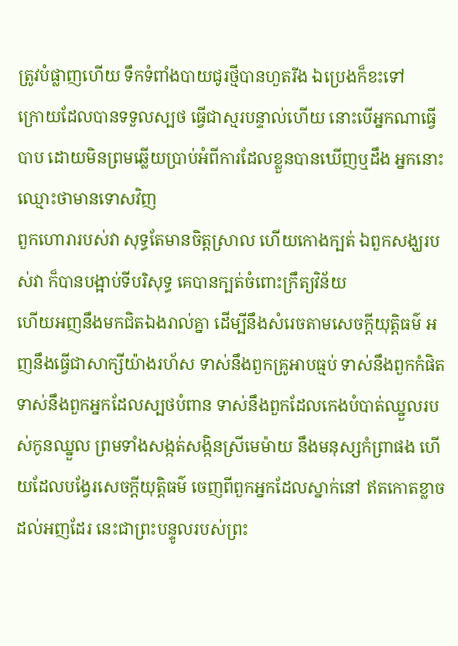ត្រូវបំផ្លាញហើយ ទឹកទំពាំងបាយជូរថ្មីបានហួតរីង ឯប្រេងក៏ខះទៅ
ក្រោយដែលបានទទួលស្បថ ធ្វើជាស្មរបន្ទាល់ហើយ នោះបើអ្នកណាធ្វើបាប ដោយមិនព្រមឆ្លើយប្រាប់អំពីការដែលខ្លួនបានឃើញឬដឹង អ្នកនោះឈ្មោះថាមានទោសវិញ
ពួកហោរារបស់វា សុទ្ធតែមានចិត្តស្រាល ហើយកោងក្បត់ ឯពួកសង្ឃរបស់វា ក៏បានបង្អាប់ទីបរិសុទ្ធ គេបានក្បត់ចំពោះក្រឹត្យវិន័យ
ហើយអញនឹងមកជិតឯងរាល់គ្នា ដើម្បីនឹងសំរេចតាមសេចក្ដីយុត្តិធម៌ អញនឹងធ្វើជាសាក្សីយ៉ាងរហ័ស ទាស់នឹងពួកគ្រូអាបធ្មប់ ទាស់នឹងពួកកំផិត ទាស់នឹងពួកអ្នកដែលស្បថបំពាន ទាស់នឹងពួកដែលកេងបំបាត់ឈ្នួលរបស់កូនឈ្នួល ព្រមទាំងសង្កត់សង្កិនស្រីមេម៉ាយ នឹងមនុស្សកំព្រាផង ហើយដែលបង្វែរសេចក្ដីយុត្តិធម៌ ចេញពីពួកអ្នកដែលស្នាក់នៅ ឥតកោតខ្លាចដល់អញដែរ នេះជាព្រះបន្ទូលរបស់ព្រះ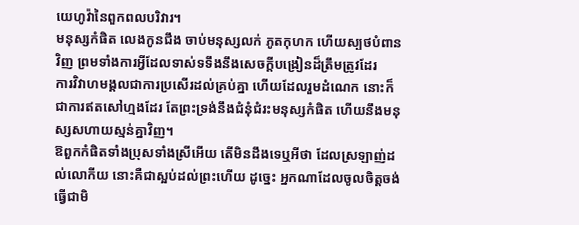យេហូវ៉ានៃពួកពលបរិវារ។
មនុស្សកំផិត លេងកូនជឹង ចាប់មនុស្សលក់ ភូតកុហក ហើយស្បថបំពានវិញ ព្រមទាំងការអ្វីដែលទាស់ទទឹងនឹងសេចក្ដីបង្រៀនដ៏ត្រឹមត្រូវដែរ
ការវិវាហមង្គលជាការប្រសើរដល់គ្រប់គ្នា ហើយដែលរួមដំណេក នោះក៏ជាការឥតសៅហ្មងដែរ តែព្រះទ្រង់នឹងជំនុំជំរះមនុស្សកំផិត ហើយនឹងមនុស្សសហាយស្មន់គ្នាវិញ។
ឱពួកកំផិតទាំងប្រុសទាំងស្រីអើយ តើមិនដឹងទេឬអីថា ដែលស្រឡាញ់ដល់លោកីយ នោះគឺជាស្អប់ដល់ព្រះហើយ ដូច្នេះ អ្នកណាដែលចូលចិត្តចង់ធ្វើជាមិ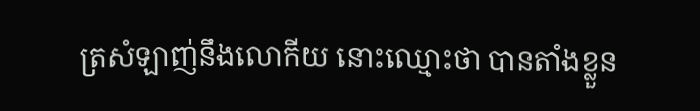ត្រសំឡាញ់នឹងលោកីយ នោះឈ្មោះថា បានតាំងខ្លួន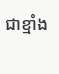ជាខ្មាំង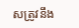សត្រូវនឹង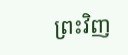ព្រះវិញ